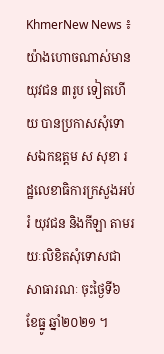KhmerNew News ៖ យ៉ាងហោចណាស់មានយុវជន ៣រូប ទៀតហើយ បានប្រកាសសុំទោសឯកឧត្តម ស សុខា រដ្ឋលេខាធិការក្រសួងអប់រំ យុវជន និងកីឡា តាមរយៈលិខិតសុំទោសជាសាធារណៈ ចុះថ្ងៃទី៦ ខែធ្នូ ឆ្នាំ២០២១ ។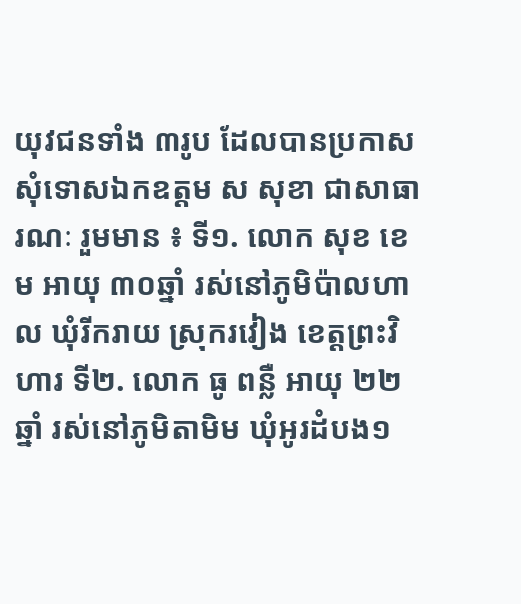យុវជនទាំង ៣រូប ដែលបានប្រកាសសុំទោសឯកឧត្តម ស សុខា ជាសាធារណៈ រួមមាន ៖ ទី១. លោក សុខ ខេម អាយុ ៣០ឆ្នាំ រស់នៅភូមិប៉ាលហាល ឃុំរីករាយ ស្រុករវៀង ខេត្តព្រះវិហារ ទី២. លោក ធូ ពន្លឺ អាយុ ២២ឆ្នាំ រស់នៅភូមិតាមិម ឃុំអូរដំបង១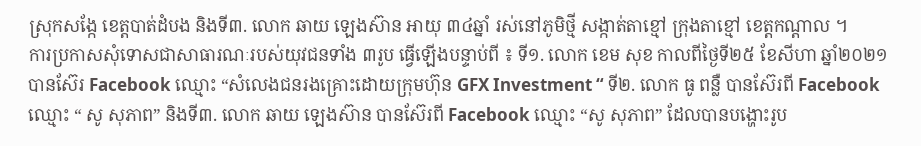ស្រុកសង្កែ ខេត្តបាត់ដំបង និងទី៣. លោក ឆាយ ឡេងស៊ាន អាយុ ៣៤ឆ្នាំ រស់នៅភូមិថ្មី សង្កាត់តាខ្មៅ ក្រុងតាខ្មៅ ខេត្តកណ្តាល ។
ការប្រកាសសុំទោសជាសាធារណៈរបស់យុវជនទាំង ៣រូប ធ្វើឡើងបន្ទាប់ពី ៖ ទី១. លោក ខេម សុខ កាលពីថ្ងៃទី២៥ ខែសីហា ឆ្នាំ២០២១ បានស៊ែរ Facebook ឈ្មោះ “សំលេងជនរងគ្រោះដោយក្រុមហ៊ុន GFX Investment “ ទី២. លោក ធូ ពន្លឺ បានស៊ែរពី Facebook ឈ្មោះ “ សូ សុភាព” និងទី៣. លោក ឆាយ ឡេងស៊ាន បានស៊ែរពី Facebook ឈ្មោះ “សូ សុភាព” ដែលបានបង្ហោះរូប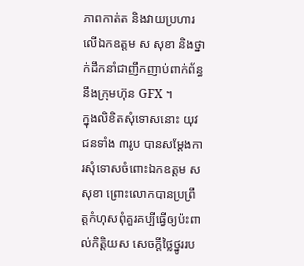ភាពកាត់ត និងវាយប្រហារលើឯកឧត្តម ស សុខា និងថ្នាក់ដឹកនាំជាញឹកញាប់ពាក់ព័ន្ធនឹងក្រុមហ៊ុន GFX ។
ក្នុងលិខិតសុំទោសនោះ យុវជនទាំង ៣រូប បានសម្តែងការសុំទោសចំពោះឯកឧត្តម ស សុខា ព្រោះលោកបានប្រព្រឹត្តកំហុសពុំគួរគប្បីធ្វើឲ្យប៉ះពាល់កិត្តិយស សេចក្តីថ្លៃថ្នូររប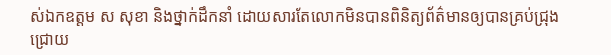ស់ឯកឧត្តម ស សុខា និងថ្នាក់ដឹកនាំ ដោយសារតែលោកមិនបានពិនិត្យព័ត៌មានឲ្យបានគ្រប់ជ្រុងជ្រោយ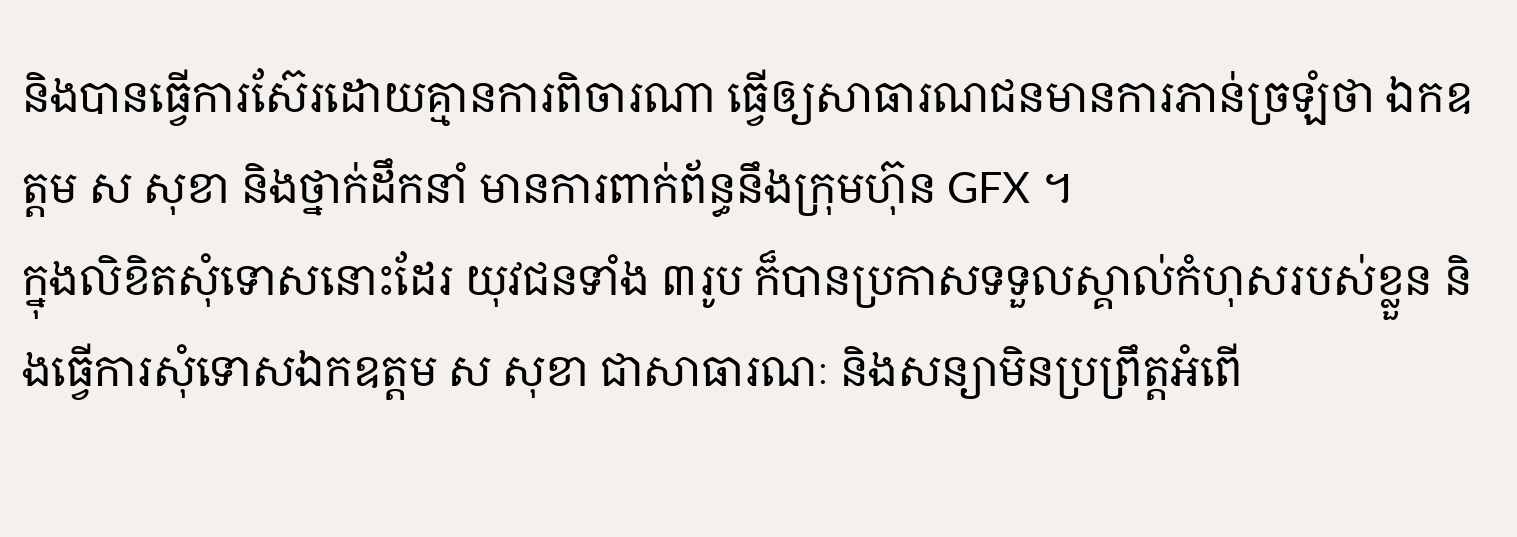និងបានធ្វើការស៊ែរដោយគ្មានការពិចារណា ធ្វើឲ្យសាធារណជនមានការភាន់ច្រឡំថា ឯកឧត្តម ស សុខា និងថ្នាក់ដឹកនាំ មានការពាក់ព័ន្ធនឹងក្រុមហ៊ុន GFX ។
ក្នុងលិខិតសុំទោសនោះដែរ យុវជនទាំង ៣រូប ក៏បានប្រកាសទទួលស្គាល់កំហុសរបស់ខ្លួន និងធ្វើការសុំទោសឯកឧត្តម ស សុខា ជាសាធារណៈ និងសន្យាមិនប្រព្រឹត្តអំពើ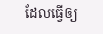ដែលធ្វើឲ្យ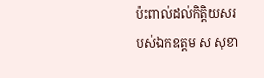ប៉ះពាល់ដល់កិត្តិយសរបស់ឯកឧត្តម ស សុខា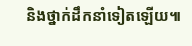និងថ្នាក់ដឹកនាំទៀតឡើយ៕